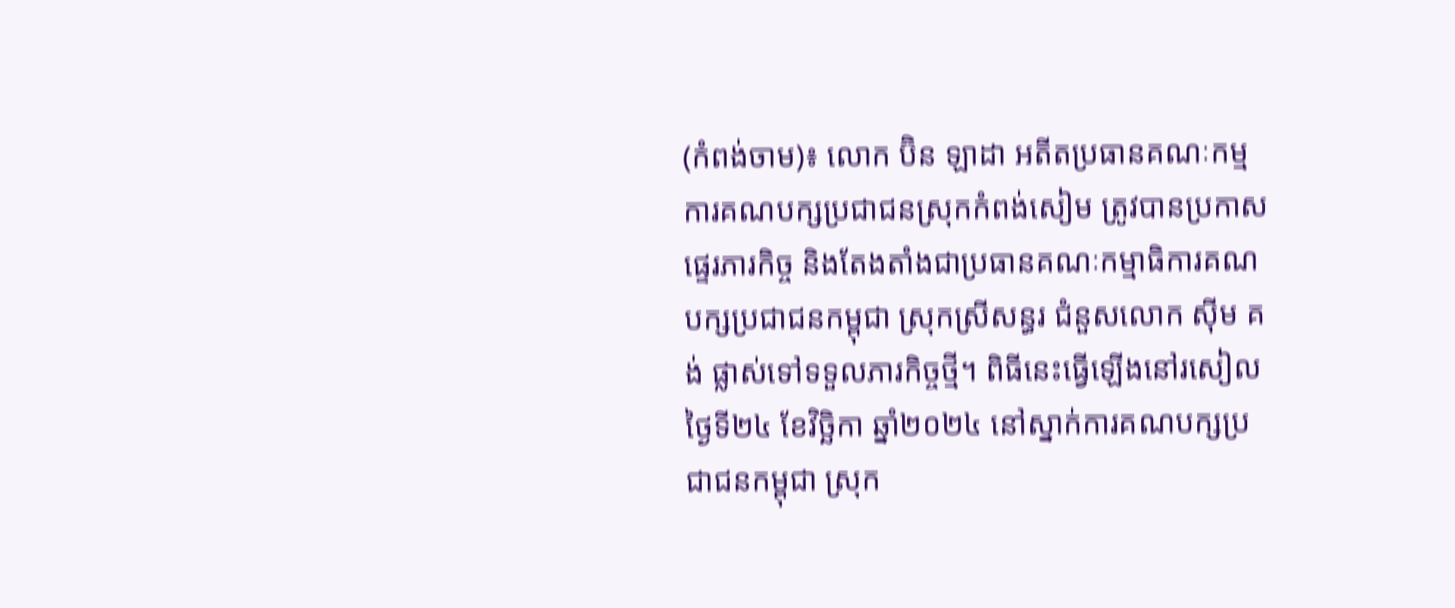(កំពង់ចាម)៖ លោក ប៊ិន ឡាដា អតីតប្រធានគណៈកម្មការគណបក្សប្រជាជនស្រុកកំពង់សៀម ត្រូវបានប្រកាសផ្ទេរភារកិច្ច និងតែងតាំងជាប្រធានគណៈកម្មាធិការគណបក្សប្រជាជនកម្ពុជា ស្រុកស្រីសន្ធរ ជំនួសលោក ស៊ីម គង់ ផ្លាស់ទៅទទួលភារកិច្ចថ្មី។ ពិធីនេះធ្វើឡើងនៅរសៀលថ្ងៃទី២៤ ខែវិច្ឆិកា ឆ្នាំ២០២៤ នៅស្នាក់ការគណបក្សប្រជាជនកម្ពុជា ស្រុក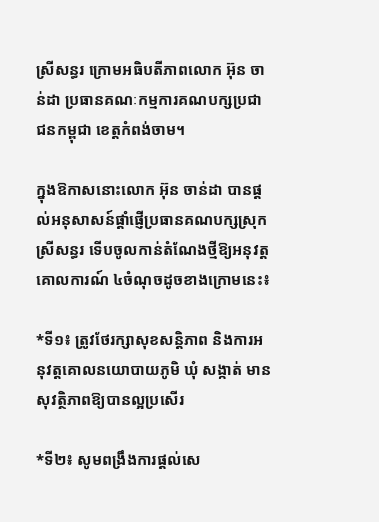ស្រីសន្ធរ ក្រោមអធិបតីភាពលោក អ៊ុន ចាន់ដា ប្រធានគណៈកម្មការគណបក្សប្រជាជនកម្ពុជា ខេត្តកំពង់ចាម។

ក្នុងឱកាសនោះលោក អ៊ុន ចាន់ដា បានផ្តល់អនុសាសន៍ផ្តាំផ្ញើប្រធានគណបក្សស្រុកស្រីសន្ធរ ទើបចូលកាន់តំណែងថ្មីឱ្យអនុវត្តគោលការណ៍ ៤ចំណុចដូចខាងក្រោមនេះ៖

*ទី១៖ ត្រូវថែរក្សាសុខសន្តិភាព និងការអនុវត្តគោលនយោបាយភូមិ ឃុំ សង្កាត់ មានសុវត្ថិភាពឱ្យបានល្អប្រសើរ

*ទី២៖ សូមពង្រឹងការផ្តល់សេ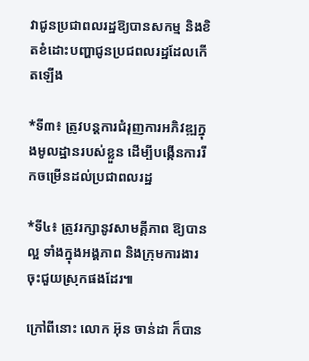វាជូនប្រជាពលរដ្ឋឱ្យបានសកម្ម និងខិតខំដោះបញ្ហាជូនប្រជពលរដ្ឋដែលកើតឡើង

*ទី៣៖ ត្រូវបន្តការជំរុញការអភិវឌ្ឍក្នុងមូលដ្ឋានរបស់ខ្លួន ដើម្បីបង្កើនការរីកចម្រើនដល់ប្រជាពលរដ្ឋ

*ទី៤៖ ត្រូវរក្សានូវសាមគ្គីភាព ឱ្យបានល្អ ទាំងក្នុងអង្គភាព និងក្រុមការងារចុះជួយស្រុកផងដែរ៕

ក្រៅពីនោះ លោក អ៊ុន ចាន់ដា ក៏បាន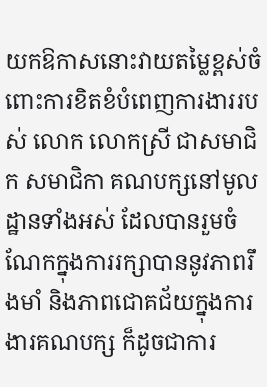យកឱកាសនោះវាយតម្លៃខ្ពស់ចំពោះការខិតខំបំពេញការងាររបស់ លោក លោកស្រី ជាសមាជិក សមាជិកា គណបក្សនៅមូលដ្ឋានទាំងអស់ ដែលបានរួមចំណែកក្នុងការរក្សាបាននូវភាពរឹងមាំ និងភាពជោគជ័យក្នុងការងារគណបក្ស ក៏ដូចជាការ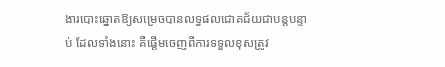ងារបោះឆ្នោតឱ្យសម្រេចបានលទ្ធផលជោគជ័យជាបន្តបន្ទាប់ ដែលទាំងនោះ គឺផ្ដើមចេញពីការទទួលខុសត្រូវ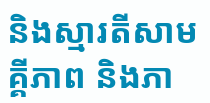និងស្មារតីសាមគ្គីភាព និងភា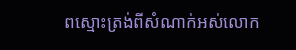ពស្មោះត្រង់ពីសំណាក់អស់លោក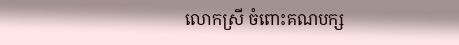លោកស្រី ចំពោះគណបក្ស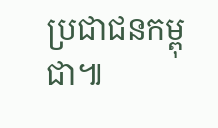ប្រជាជនកម្ពុជា៕